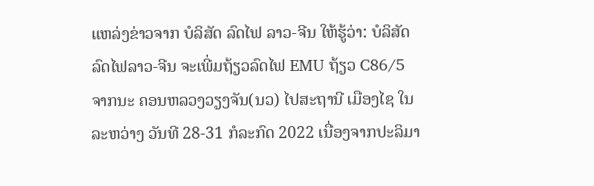ແຫລ່ງຂ່າວຈາກ ບໍລິສັດ ລົດໄຟ ລາວ-ຈີນ ໃຫ້ຮູ້ວ່າ: ບໍລິສັດ ລົດໄຟລາວ-ຈີນ ຈະເພີ່ມຖ້ຽວລົດໄຟ EMU ຖ້ຽວ C86/5 ຈາກນະ ຄອນຫລວງວຽງຈັນ(ນວ) ໄປສະຖານີ ເມືອງໄຊ ໃນລະຫວ່າງ ວັນທີ 28-31 ກໍລະກົດ 2022 ເນື່ອງຈາກປະລິມາ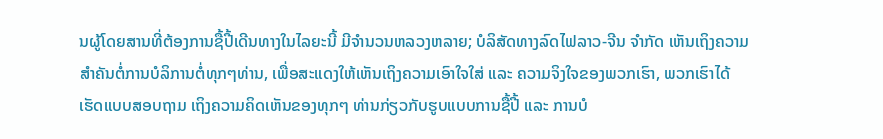ນຜູ້ໂດຍສານທີ່ຕ້ອງການຊື້ປີ້ເດີນທາງໃນໄລຍະນີ້ ມີຈຳນວນຫລວງຫລາຍ; ບໍລິສັດທາງລົດໄຟລາວ-ຈີນ ຈຳກັດ ເຫັນເຖິງຄວາມສຳຄັນຕໍ່ການບໍລິການຕໍ່ທຸກໆທ່ານ, ເພື່ອສະແດງໃຫ້ເຫັນເຖິງຄວາມເອົາໃຈໃສ່ ແລະ ຄວາມຈິງໃຈຂອງພວກເຮົາ, ພວກເຮົາໄດ້ເຮັດແບບສອບຖາມ ເຖິງຄວາມຄິດເຫັນຂອງທຸກໆ ທ່ານກ່ຽວກັບຮູບແບບການຊື້ປີ້ ແລະ ການບໍ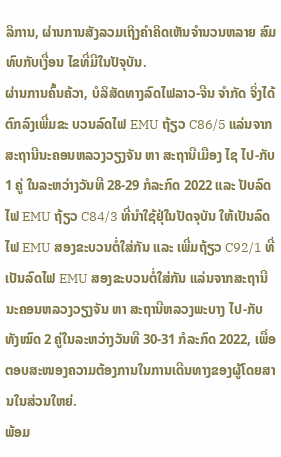ລິການ, ຜ່ານການສັງລວມເຖິງຄຳຄິດເຫັນຈຳນວນຫລາຍ ສົມທົບກັບເງື່ອນ ໄຂທີ່ມີໃນປັຈຸບັນ.
ຜ່ານການຄົ້ນຄ້ວາ, ບໍລິສັດທາງລົດໄຟລາວ-ຈີນ ຈຳກັດ ຈິ່ງໄດ້ຕົກລົງເພີ່ມຂະ ບວນລົດໄຟ EMU ຖ້ຽວ C86/5 ແລ່ນຈາກສະຖານີນະຄອນຫລວງວຽງຈັນ ຫາ ສະຖານີເມືອງ ໄຊ ໄປ-ກັບ 1 ຄູ່ ໃນລະຫວ່າງວັນທີ 28-29 ກໍລະກົດ 2022 ແລະ ປັບລົດໄຟ EMU ຖ້ຽວ C84/3 ທີ່ນໍາໃຊ້ຢຸ່ໃນປັດຈຸບັນ ໃຫ້ເປັນລົດໄຟ EMU ສອງຂະບວນຕໍ່ໃສ່ກັນ ແລະ ເພີ່ມຖ້ຽວ C92/1 ທີ່ເປັນລົດໄຟ EMU ສອງຂະບວນຕໍ່ໃສ່ກັນ ແລ່ນຈາກສະຖານີນະຄອນຫລວງວຽງຈັນ ຫາ ສະຖານີຫລວງພະບາງ ໄປ-ກັບທັງໝົດ 2 ຄູ່ໃນລະຫວ່າງວັນທີ 30-31 ກໍລະກົດ 2022, ເພື່ອຕອບສະໜອງຄວາມຕ້ອງການໃນການເດີນທາງຂອງຜູ້ໂດຍສານໃນສ່ວນໃຫຍ່.
ພ້ອມ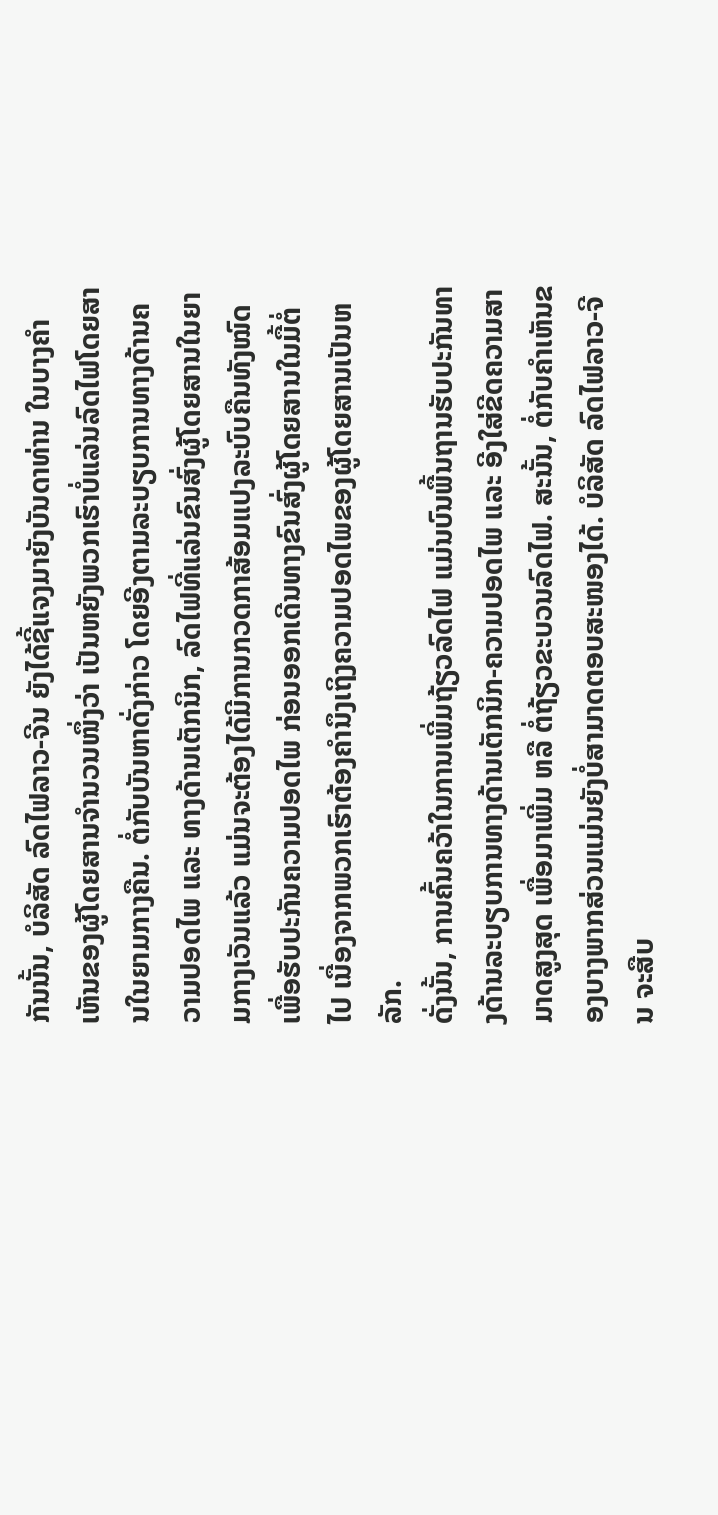ກັນນັ້ນ, ບໍລິສັດ ລົດໄຟລາວ-ຈີນ ຍັງໄດ້ຊີ້ແຈງມາຍັງບັນດາທ່ານ ໃນບາງຄໍາເຫັນຂອງຜູ້ໂດຍສານຈຳນວນໜຶ່ງວ່າ ເປັນຫຍັງພວກເຮົາບໍ່ແລ່ນລົດໄຟໂດຍສານໃນຍາມກາງຄືນ. ຕໍ່ກັບບັນຫາດັ່ງກ່າວ ໂດຍອີງຕາມລະບຽບການທາງດ້ານຄວາມປອດໄພ ແລະ ທາງດ້ານເຕັກນິກ, ລົດໄຟທີ່ແລ່ນຂົນສົ່ງຜູ້ໂດຍສານໃນຍາມກາງເວັນແລ້ວ ແມ່ນຈະຕ້ອງໄດ້ມີການກວດກາສ້ອມແປງລະບົບຄືນທັງໝົດ ເພື່ອຮັບປະກັນຄວາມປອດໄພ ກ່ອນອອກເດີນທາງຂົນສົ່ງຜູ້ໂດຍສານໃນມື້ຕໍ່ໄປ ເນື່ອງຈາກພວກເຮົາຕ້ອງຄຳນຶງເຖິງຄວາມປອດໄພຂອງຜູ້ໂດຍສານເປັນຫລັກ.
ດັ່ງນັ້ນ, ການຄົ້ນຄວ້າໃນການເພີ່ມຖ້ຽວລົດໄຟ ແມ່ນບົນພື້ນຖານຮັບປະກັນທາງດ້ານລະບຽບການທາງດ້ານເຕັກນິກ-ຄວາມປອດໄພ ແລະ ອີງໃສ່ຂີດຄວາມສາມາດສູງສຸດ ເພື່ອມາເພີ່ມ ຫລື ຕໍ່ຖ້ຽວຂະບວນລົດໄຟ. ສະນັ້ນ, ຕໍ່ກັບຄຳເຫັນຂອງບາງພາກສ່ວນແມ່ນຍັງບໍ່ສາມາດຕອບສະໜອງໄດ້. ບໍລິສັດ ລົດໄຟລາວ-ຈີນ ຈະສືບ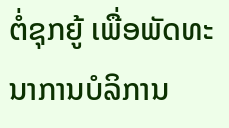ຕໍ່ຊຸກຍູ້ ເພື່ອພັດທະນາການບໍລິການ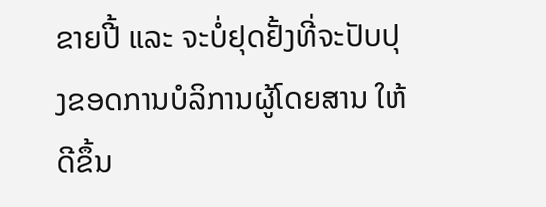ຂາຍປີ້ ແລະ ຈະບໍ່ຢຸດຢັ້ງທີ່ຈະປັບປຸງຂອດການບໍລິການຜູ້ໂດຍສານ ໃຫ້ດີຂຶ້ນ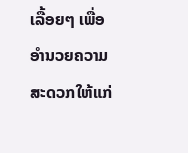ເລື້ອຍໆ ເພື່ອອຳນວຍຄວາມສະດວກໃຫ້ແກ່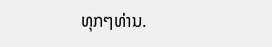ທຸກໆທ່ານ.